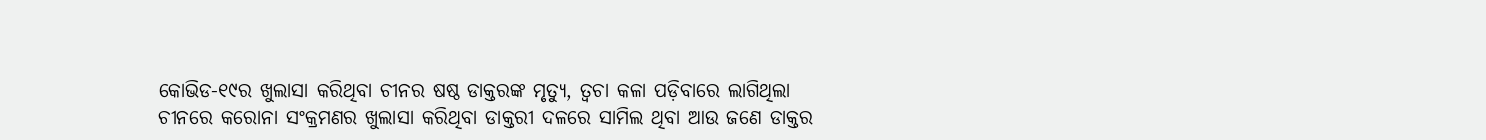କୋଭିଡ-୧୯ର ଖୁଲାସା କରିଥିବା ଚୀନର ଷଷ୍ଠ ଡାକ୍ତରଙ୍କ ମୃତ୍ୟୁ, ତ୍ୱଚା କଳା ପଡ଼ିବାରେ ଲାଗିଥିଲା
ଚୀନରେ କରୋନା ସଂକ୍ରମଣର ଖୁଲାସା କରିଥିବା ଡାକ୍ତରୀ ଦଳରେ ସାମିଲ ଥିବା ଆଉ ଜଣେ ଡାକ୍ତର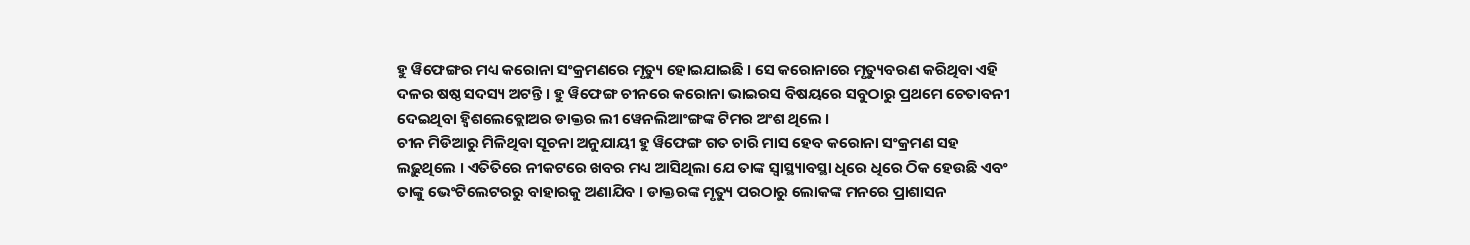ହୁ ୱିଫେଙ୍ଗର ମଧ୍ୟ କରୋନା ସଂକ୍ରମଣରେ ମୃତ୍ୟୁ ହୋଇଯାଇଛି । ସେ କରୋନାରେ ମୃତ୍ୟୁବରଣ କରିଥିବା ଏହି ଦଳର ଷଷ୍ଠ ସଦସ୍ୟ ଅଟନ୍ତି । ହୁ ୱିଫେଙ୍ଗ ଚୀନରେ କରୋନା ଭାଇରସ ବିଷୟରେ ସବୁଠାରୁ ପ୍ରଥମେ ଚେତାବନୀ ଦେଇଥିବା ହ୍ୱିଶଲେବ୍ଲୋଅର ଡାକ୍ତର ଲୀ ୱେନଲିଆଂଙ୍ଗଙ୍କ ଟିମର ଅଂଶ ଥିଲେ ।
ଚୀନ ମିଡିଆରୁ ମିଳିଥିବା ସୂଚନା ଅନୁଯାୟୀ ହୁ ୱିଫେଙ୍ଗ ଗତ ଚାରି ମାସ ହେବ କରୋନା ସଂକ୍ରମଣ ସହ ଲଢ଼ୁଥିଲେ । ଏତିତିରେ ନୀକଟରେ ଖବର ମଧ୍ୟ ଆସିଥିଲା ଯେ ତାଙ୍କ ସ୍ୱାସ୍ଥ୍ୟାବସ୍ଥା ଧିରେ ଧିରେ ଠିକ ହେଉଛି ଏବଂ ତାଙ୍କୁ ଭେଂଟିଲେଟରରୁ ବାହାରକୁ ଅଣାଯିବ । ଡାକ୍ତରଙ୍କ ମୃତ୍ୟୁ ପରଠାରୁ ଲୋକଙ୍କ ମନରେ ପ୍ରାଶାସନ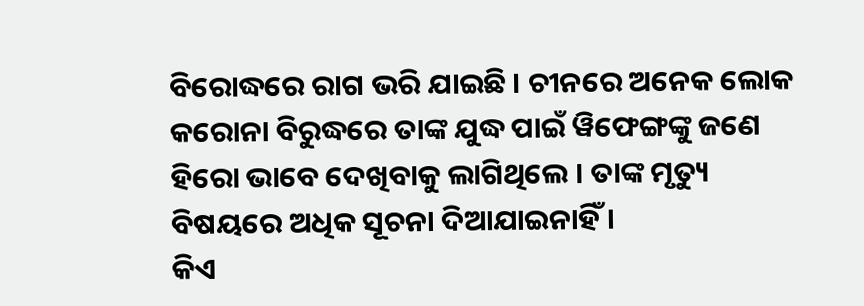ବିରୋଦ୍ଧରେ ରାଗ ଭରି ଯାଇଛି । ଚୀନରେ ଅନେକ ଲୋକ କରୋନା ବିରୁଦ୍ଧରେ ତାଙ୍କ ଯୁଦ୍ଧ ପାଇଁ ୱିଫେଙ୍ଗଙ୍କୁ ଜଣେ ହିରୋ ଭାବେ ଦେଖିବାକୁ ଲାଗିଥିଲେ । ତାଙ୍କ ମୃତ୍ୟୁ ବିଷୟରେ ଅଧିକ ସୂଚନା ଦିଆଯାଇନାହିଁ ।
କିଏ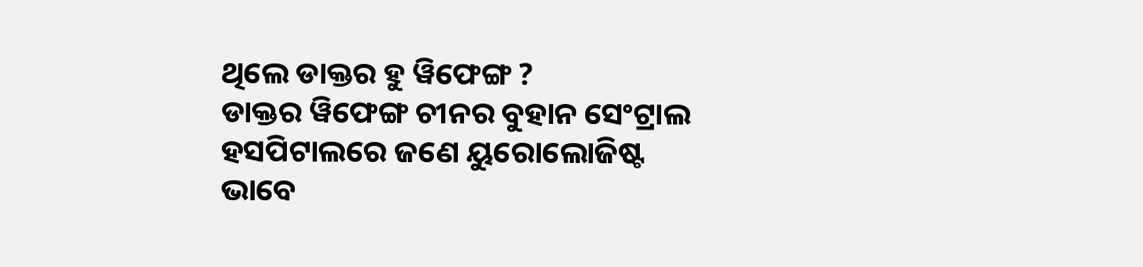ଥିଲେ ଡାକ୍ତର ହୁ ୱିଫେଙ୍ଗ ?
ଡାକ୍ତର ୱିଫେଙ୍ଗ ଚୀନର ବୁହାନ ସେଂଟ୍ରାଲ ହସପିଟାଲରେ ଜଣେ ୟୁରୋଲୋଜିଷ୍ଟ ଭାବେ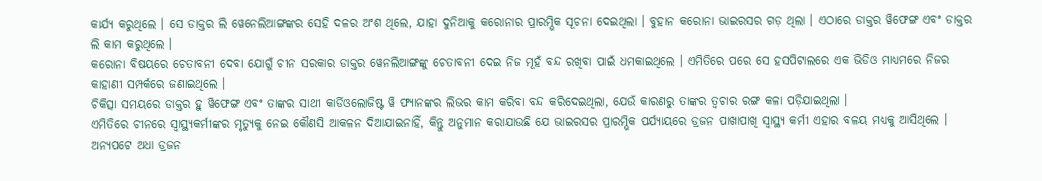କାର୍ଯ୍ୟ କରୁଥିଲେ । ସେ ଡାକ୍ତର ଲି ୱେନେଲିଆଙ୍ଗଙ୍କର ସେହି ଦଳର ଅଂଶ ଥିଲେ, ଯାହା ଦୁନିଆକୁ କରୋନାର ପ୍ରାରମ୍ଭିକ ସୂଚନା ଦେଇଥିଲା । ବୁହାନ କରୋନା ଭାଇରସର ଗଡ଼ ଥିଲା । ଏଠାରେ ଡାକ୍ତର ୱିଫେଙ୍ଗ ଏବଂ ଡାକ୍ତର ଲି କାମ କରୁଥିଲେ ।
କରୋନା ବିଷୟରେ ଚେତାବନୀ ଦେବା ଯୋଗୁଁ ଚୀନ ସରକାର ଡାକ୍ତର ୱେନଲିଆଙ୍ଗଙ୍କୁ ଚେତାବନୀ ଦେଇ ନିଜ ମୂହଁ ବନ୍ଦ ରଖିବା ପାଇଁ ଧମକାଇଥିଲେ । ଏମିତିରେ ପରେ ସେ ହସପିଟାଲରେ ଏକ ଭିଡିଓ ମାଧ୍ୟମରେ ନିଜର କାହାଣୀ ସମ୍ପର୍କରେ ଜଣାଇଥିଲେ ।
ଚିକିତ୍ସା ସମୟରେ ଡାକ୍ତର ହୁ ୱିଫେଙ୍ଗ ଏବଂ ତାଙ୍କର ସାଥୀ କାର୍ଡିଓଲୋଜିଷ୍ଟ ୱି ଫ୍ୟାନଙ୍କର ଲିଭର କାମ କରିବା ବନ୍ଦ କରିଦେଇଥିଲା, ଯେଉଁ କାରଣରୁ ତାଙ୍କର ତ୍ୱଚାର ରଙ୍ଗ କଳା ପଡ଼ିଯାଇଥିଲା ।
ଏମିତିରେ ଚୀନରେ ସ୍ୱାସ୍ଥ୍ୟକର୍ମୀଙ୍କର ମୃତ୍ୟୁକୁ ନେଇ କୌଣସି ଆକଳନ ଦିଆଯାଇନାହିଁ, କିନ୍ତୁ ଅନୁମାନ କରାଯାଉଛି ଯେ ଭାଇରସର ପ୍ରାରମ୍ଭିକ ପର୍ଯ୍ୟାୟରେ ଡ୍ରଜନ ପାଖାପାଖି ସ୍ୱାସ୍ଥ୍ୟ କର୍ମୀ ଏହାର ବଳୟ ମଧ୍ୟକୁ ଆସିଥିଲେ । ଅନ୍ୟପଟେ ଅଧା ଡ୍ରଜନ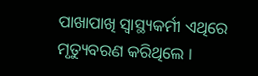ପାଖାପାଖି ସ୍ୱାସ୍ଥ୍ୟକର୍ମୀ ଏଥିରେ ମୃତ୍ୟୁବରଣ କରିଥିଲେ ।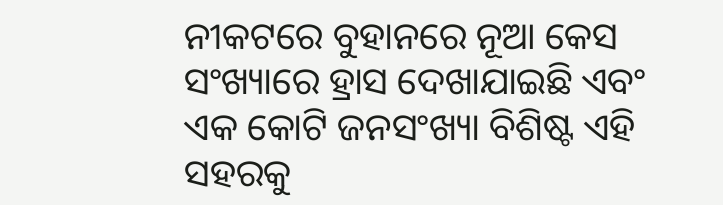ନୀକଟରେ ବୁହାନରେ ନୂଆ କେସ ସଂଖ୍ୟାରେ ହ୍ରାସ ଦେଖାଯାଇଛି ଏବଂ ଏକ କୋଟି ଜନସଂଖ୍ୟା ବିଶିଷ୍ଟ ଏହି ସହରକୁ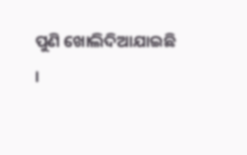ପୁଣି ଖୋଲିଦିଆଯାଇଛି ।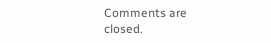Comments are closed.